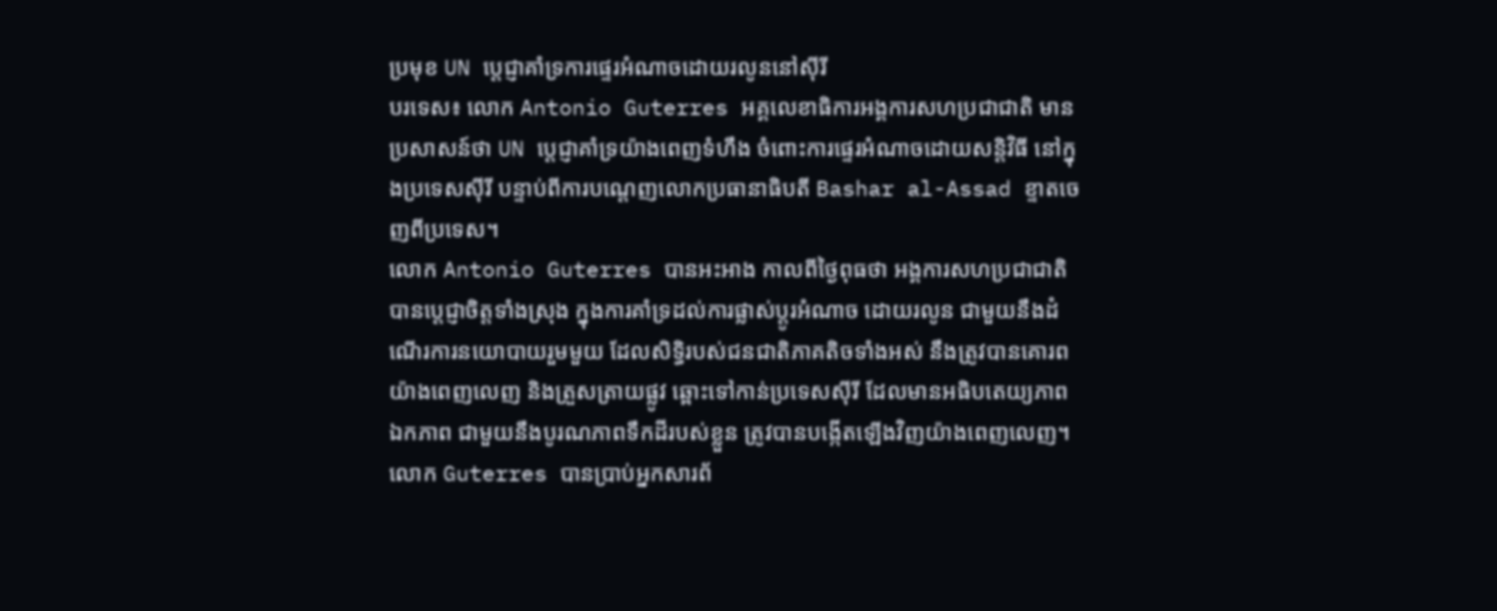ប្រមុខ UN ប្តេជ្ញាគាំទ្រការផ្ទេរអំណាចដោយរលូននៅស៊ីរី
បរទេស៖ លោក Antonio Guterres អគ្គលេខាធិការអង្គការសហប្រជាជាតិ មានប្រសាសន៍ថា UN ប្តេជ្ញាគាំទ្រយ៉ាងពេញទំហឹង ចំពោះការផ្ទេរអំណាចដោយសន្តិវិធី នៅក្នុងប្រទេសស៊ីរី បន្ទាប់ពីការបណ្តេញលោកប្រធានាធិបតី Bashar al-Assad ខ្ទាតចេញពីប្រទេស។
លោក Antonio Guterres បានអះអាង កាលពីថ្ងៃពុធថា អង្គការសហប្រជាជាតិបានប្តេជ្ញាចិត្តទាំងស្រុង ក្នុងការគាំទ្រដល់ការផ្លាស់ប្តូរអំណាច ដោយរលូន ជាមួយនឹងដំណើរការនយោបាយរួមមួយ ដែលសិទ្ធិរបស់ជនជាតិភាគតិចទាំងអស់ នឹងត្រូវបានគោរព យ៉ាងពេញលេញ និងត្រួសត្រាយផ្លូវ ឆ្ពោះទៅកាន់ប្រទេសស៊ីរី ដែលមានអធិបតេយ្យភាព ឯកភាព ជាមួយនឹងបូរណភាពទឹកដីរបស់ខ្លួន ត្រូវបានបង្កើតឡើងវិញយ៉ាងពេញលេញ។
លោក Guterres បានប្រាប់អ្នកសារព័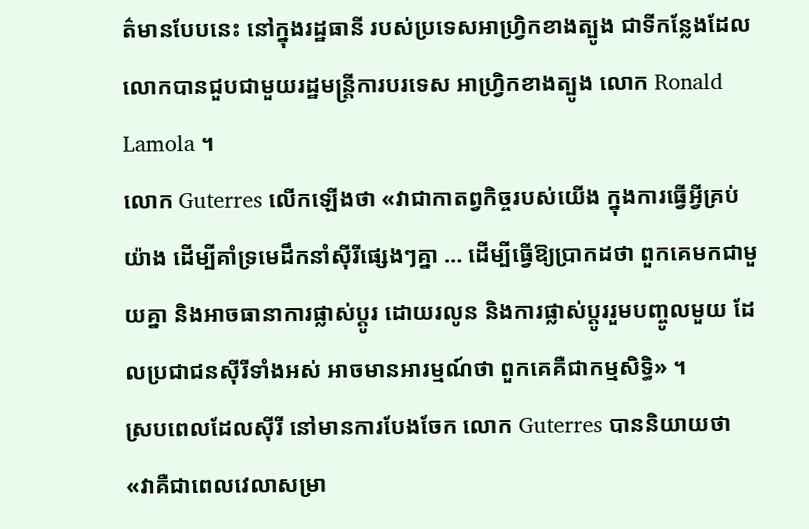ត៌មានបែបនេះ នៅក្នុងរដ្ឋធានី របស់ប្រទេសអាហ្វ្រិកខាងត្បូង ជាទីកន្លែងដែលលោកបានជួបជាមួយរដ្ឋមន្ត្រីការបរទេស អាហ្វ្រិកខាងត្បូង លោក Ronald Lamola ។
លោក Guterres លើកឡើងថា «វាជាកាតព្វកិច្ចរបស់យើង ក្នុងការធ្វើអ្វីគ្រប់យ៉ាង ដើម្បីគាំទ្រមេដឹកនាំស៊ីរីផ្សេងៗគ្នា … ដើម្បីធ្វើឱ្យប្រាកដថា ពួកគេមកជាមួយគ្នា និងអាចធានាការផ្លាស់ប្តូរ ដោយរលូន និងការផ្លាស់ប្តូររួមបញ្ចូលមួយ ដែលប្រជាជនស៊ីរីទាំងអស់ អាចមានអារម្មណ៍ថា ពួកគេគឺជាកម្មសិទ្ធិ» ។
ស្របពេលដែលស៊ីរី នៅមានការបែងចែក លោក Guterres បាននិយាយថា «វាគឺជាពេលវេលាសម្រា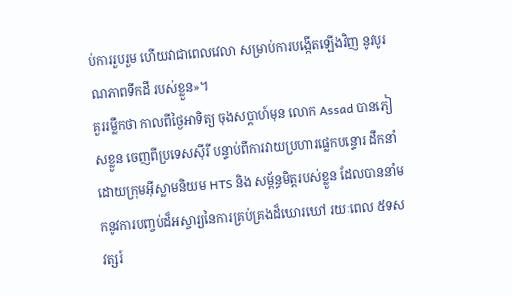ប់ការរួបរួម ហើយវាជាពេលវេលា សម្រាប់ការបង្កើតឡើងវិញ នូវបូរណភាពទឹកដី របស់ខ្លួន»។
គួររម្លឹកថា កាលពីថ្ងៃអាទិត្យ ចុងសប្តាហ៍មុន លោក Assad បានភៀសខ្លួន ចេញពីប្រទេសស៊ីរី បន្ទាប់ពីការវាយប្រហារផ្លេកបន្ទោរ ដឹកនាំដោយក្រុមអ៊ីស្លាមនិយម HTS និង សម្ព័ន្ធមិត្តរបស់ខ្លួន ដែលបាននាំមកនូវការបញ្ចប់ដ៏អស្ចារ្យនៃការគ្រប់គ្រងដ៏ឃោរឃៅ រយៈពេល ៥ទសវត្សរ៍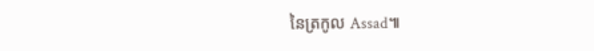នៃត្រកូល Assad៕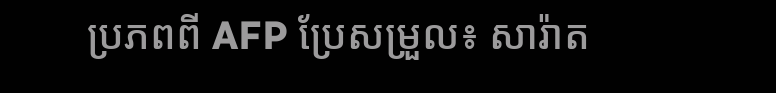ប្រភពពី AFP ប្រែសម្រួល៖ សារ៉ាត